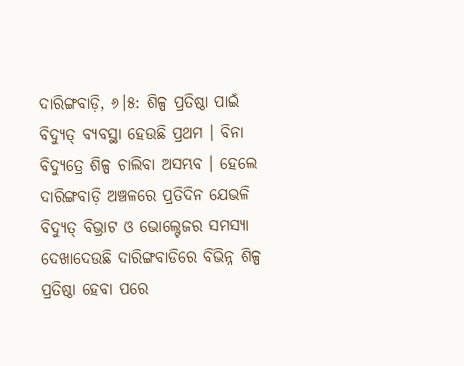ଦାରିଙ୍ଗବାଡ଼ି, ୬।୫: ଶିଳ୍ପ ପ୍ରତିଷ୍ଠା ପାଇଁ ବିଦ୍ୟୁତ୍ ବ୍ୟବସ୍ଥା ହେଉଛି ପ୍ରଥମ । ବିନା ବିଦ୍ୟୁତ୍ରେ ଶିଳ୍ପ ଚାଲିବା ଅସମ୍ଭବ । ହେଲେ ଦାରିଙ୍ଗବାଡ଼ି ଅଞ୍ଚଳରେ ପ୍ରତିଦିନ ଯେଭଳି ବିଦ୍ୟୁତ୍ ବିଭ୍ରାଟ ଓ ଭୋଲ୍ଟେଜର ସମସ୍ୟା ଦେଖାଦେଉଛି ଦାରିଙ୍ଗବାଡିରେ ବିଭିନ୍ନ ଶିଳ୍ପ ପ୍ରତିଷ୍ଠା ହେବା ପରେ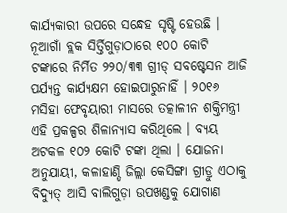କାର୍ଯ୍ୟକାରୀ ଉପରେ ସନ୍ଧେହ ସୃଷ୍ଟି ହେଉଛି । ନୂଆଗାଁ ବ୍ଲକ ସିର୍ତ୍ତିଗୁଡ଼ାଠାରେ ୧୦୦ କୋଟି ଟଙ୍କାରେ ନିର୍ମିତ ୨୨୦/୩୩ ଗ୍ରୀଡ୍ ସବଷ୍ଟେସନ ଆଜି ପର୍ଯ୍ୟନ୍ତ କାର୍ଯ୍ୟକ୍ଷମ ହୋଇପାରୁନାହିଁ । ୨୦୧୬ ମସିହା ଫେବୃୟାରୀ ମାସରେ ତତ୍କାଳୀନ ଶକ୍ତିମନ୍ତ୍ରୀ ଏହି ପ୍ରକଳ୍ପର ଶିଳାନ୍ୟାସ କରିଥିଲେ । ବ୍ୟୟ ଅଟକଳ ୧୦୨ କୋଟି ଟଙ୍କା ଥିଲା । ଯୋଜନା ଅନୁଯାୟୀ, କଳାହାଣ୍ଡି ଜିଲ୍ଲା କେସିଙ୍ଗା ଗ୍ରୀଡ୍ରୁ ଏଠାକୁ ବିଦ୍ୟୁତ୍ ଆସି ବାଲିଗୁଡ଼ା ଉପଖଣ୍ଡକୁ ଯୋଗାଣ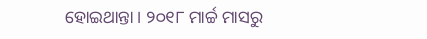ହୋଇଥାନ୍ତା । ୨୦୧୮ ମାର୍ଚ୍ଚ ମାସରୁ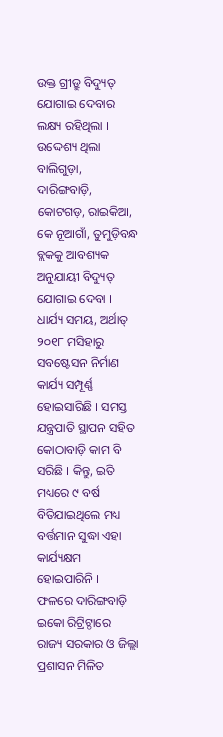ଉକ୍ତ ଗ୍ରୀଡ୍ରୁ ବିଦ୍ୟୁତ୍ ଯୋଗାଇ ଦେବାର ଲକ୍ଷ୍ୟ ରହିଥିଲା । ଉଦ୍ଦେଶ୍ୟ ଥିଲା ବାଲିଗୁଡ଼ା, ଦାରିଙ୍ଗବାଡ଼ି, କୋଟଗଡ଼, ରାଇକିଆ, କେ ନୂଆଗାଁ, ତୁମୁଡ଼ିବନ୍ଧ ବ୍ଲକକୁ ଆବଶ୍ୟକ ଅନୁଯାୟୀ ବିଦ୍ୟୁତ୍ ଯୋଗାଇ ଦେବା । ଧାର୍ଯ୍ୟ ସମୟ, ଅର୍ଥାତ୍ ୨୦୧୮ ମସିହାରୁ ସବଷ୍ଟେସନ ନିର୍ମାଣ କାର୍ଯ୍ୟ ସମ୍ପୂର୍ଣ୍ଣ ହୋଇସାରିଛି । ସମସ୍ତ ଯନ୍ତ୍ରପାତି ସ୍ଥାପନ ସହିତ କୋଠାବାଡ଼ି କାମ ବି ସରିଛି । କିନ୍ତୁ, ଇତି ମଧ୍ୟରେ ୯ ବର୍ଷ ବିତିଯାଇଥିଲେ ମଧ୍ୟ ବର୍ତ୍ତମାନ ସୁଦ୍ଧା ଏହା କାର୍ଯ୍ୟକ୍ଷମ ହୋଇପାରିନି ।
ଫଳରେ ଦାରିଙ୍ଗବାଡ଼ି ଇକୋ ରିଟ୍ରିଟ୍ଠାରେ ରାଜ୍ୟ ସରକାର ଓ ଜିଲ୍ଲା ପ୍ରଶାସନ ମିଳିତ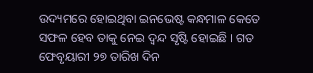ଉଦ୍ୟମରେ ହୋଇଥିବା ଇନଭେଷ୍ଟ କନ୍ଧମାଳ କେତେ ସଫଳ ହେବ ତାକୁ ନେଇ ଦ୍ଵନ୍ଦ ସୃଷ୍ଟି ହୋଇଛି । ଗତ ଫେବୃୟାରୀ ୨୭ ତାରିଖ ଦିନ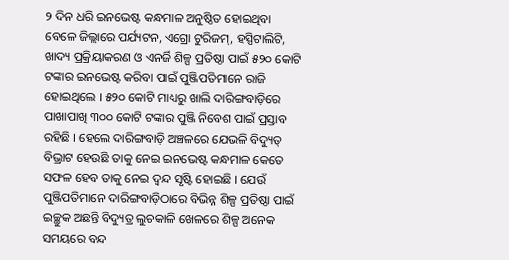୨ ଦିନ ଧରି ଇନଭେଷ୍ଟ କନ୍ଧମାଳ ଅନୁଷ୍ଠିତ ହୋଇଥିବା ବେଳେ ଜିଲ୍ଲାରେ ପର୍ଯ୍ୟଟନ, ଏଗ୍ରୋ ଟୁରିଜମ୍, ହସ୍ପିଟାଲିଟି, ଖାଦ୍ୟ ପ୍ରକ୍ରିୟାକରଣ ଓ ଏନର୍ଜି ଶିଳ୍ପ ପ୍ରତିଷ୍ଠା ପାଇଁ ୫୨୦ କୋଟି ଟଙ୍କାର ଇନଭେଷ୍ଟ କରିବା ପାଇଁ ପୁଞ୍ଜିପତିମାନେ ରାଜି ହୋଇଥିଲେ । ୫୨୦ କୋଟି ମାଧ୍ୟରୁ ଖାଲି ଦାରିଙ୍ଗବାଡ଼ିରେ ପାଖାପାଖି ୩୦୦ କୋଟି ଟଙ୍କାର ପୁଞ୍ଜି ନିବେଶ ପାଇଁ ପ୍ରସ୍ତାବ ରହିଛି । ହେଲେ ଦାରିଙ୍ଗବାଡ଼ି ଅଞ୍ଚଳରେ ଯେଭଳି ବିଦ୍ୟୁତ୍ ବିଭ୍ରାଟ ହେଉଛି ତାକୁ ନେଇ ଇନଭେଷ୍ଟ କନ୍ଧମାଳ କେତେ ସଫଳ ହେବ ତାକୁ ନେଇ ଦ୍ଵନ୍ଦ ସୃଷ୍ଟି ହୋଇଛି । ଯେଉଁ ପୁଞ୍ଜିପତିମାନେ ଦାରିଙ୍ଗବାଡ଼ିଠାରେ ବିଭିନ୍ନ ଶିଳ୍ପ ପ୍ରତିଷ୍ଠା ପାଇଁ ଇଚ୍ଛୁକ ଅଛନ୍ତି ବିଦ୍ୟୁତ୍ର ଲୁଚକାଳି ଖେଳରେ ଶିଳ୍ପ ଅନେକ ସମୟରେ ବନ୍ଦ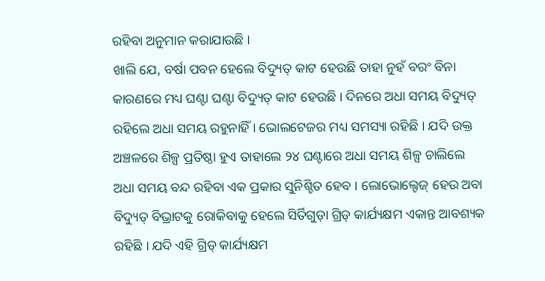ରହିବା ଅନୁମାନ କରାଯାଉଛି ।
ଖାଲି ଯେ, ବର୍ଷା ପବନ ହେଲେ ବିଦ୍ୟୁତ୍ କାଟ ହେଉଛି ତାହା ନୁହଁ ବରଂ ବିନା କାରଣରେ ମଧ୍ୟ ଘଣ୍ଟା ଘଣ୍ଟା ବିଦ୍ୟୁତ୍ କାଟ ହେଉଛି । ଦିନରେ ଅଧା ସମୟ ବିଦ୍ୟୁତ୍ ରହିଲେ ଅଧା ସମୟ ରହୁନାହିଁ । ଭୋଲଟେଜର ମଧ୍ୟ ସମସ୍ୟା ରହିଛି । ଯଦି ଉକ୍ତ ଅଞ୍ଚଳରେ ଶିଳ୍ପ ପ୍ରତିଷ୍ଠା ହୁଏ ତାହାଲେ ୨୪ ଘଣ୍ଟାରେ ଅଧା ସମୟ ଶିଳ୍ପ ଚାଲିଲେ ଅଧା ସମୟ ବନ୍ଦ ରହିବା ଏକ ପ୍ରକାର ସୁନିଶ୍ଚିତ ହେବ । ଲୋଭୋଲ୍ଟେଜ୍ ହେଉ ଅବା ବିଦ୍ୟୁତ୍ ବିଭ୍ରାଟକୁ ରୋକିବାକୁ ହେଲେ ସିର୍ତିଗୁଡ଼ା ଗ୍ରିଡ୍ କାର୍ଯ୍ୟକ୍ଷମ ଏକାନ୍ତ ଆବଶ୍ୟକ ରହିଛି । ଯଦି ଏହି ଗ୍ରିଡ୍ କାର୍ଯ୍ୟକ୍ଷମ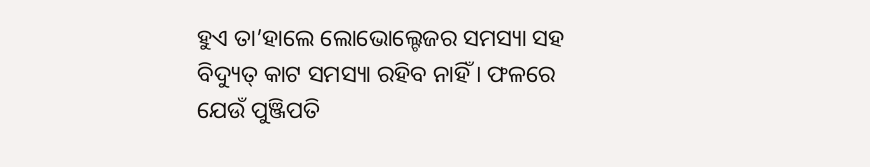ହୁଏ ତା’ହାଲେ ଲୋଭୋଲ୍ଟେଜର ସମସ୍ୟା ସହ ବିଦ୍ୟୁତ୍ କାଟ ସମସ୍ୟା ରହିବ ନାହିଁ । ଫଳରେ ଯେଉଁ ପୁଞ୍ଜିପତି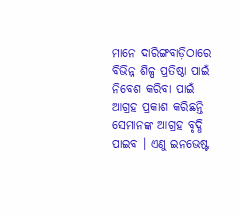ମାନେ ଦାରିଙ୍ଗବାଡ଼ିଠାରେ ବିଭିନ୍ନ ଶିଳ୍ପ ପ୍ରତିଷ୍ଠା ପାଇଁ ନିବେଶ କରିବା ପାଇଁ ଆଗ୍ରହ ପ୍ରକାଶ କରିଛନ୍ତି ସେମାନଙ୍କ ଆଗ୍ରହ ବୃଦ୍ଧି ପାଇବ । ଏଣୁ ଇନଭେଷ୍ଟ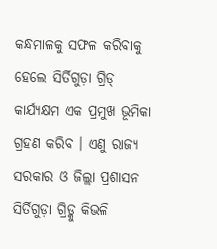କନ୍ଧମାଳକୁ ସଫଳ କରିବାକୁ ହେଲେ ସିର୍ତିଗୁଡ଼ା ଗ୍ରିଡ୍ କାର୍ଯ୍ୟକ୍ଷମ ଏକ ପ୍ରମୁଖ ଭୂମିକା ଗ୍ରହଣ କରିବ । ଏଣୁ ରାଜ୍ୟ ସରକାର ଓ ଜିଲ୍ଲା ପ୍ରଶାସନ ସିର୍ତିଗୁଡ଼ା ଗ୍ରିଡ୍କୁ କିଭଳି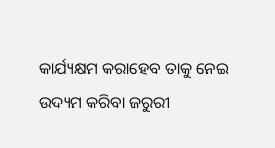କାର୍ଯ୍ୟକ୍ଷମ କରାହେବ ତାକୁ ନେଇ ଉଦ୍ୟମ କରିବା ଜରୁରୀ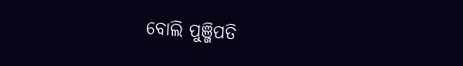ବୋଲି ପୁଞ୍ଜିପତି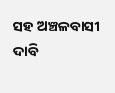ସହ ଅଞ୍ଚଳବାସୀ ଦାବି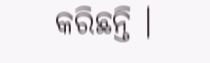କରିଛନ୍ତି ।